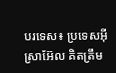បរទេស៖ ប្រទេសអ៊ីស្រាអ៊ែល គិតត្រឹម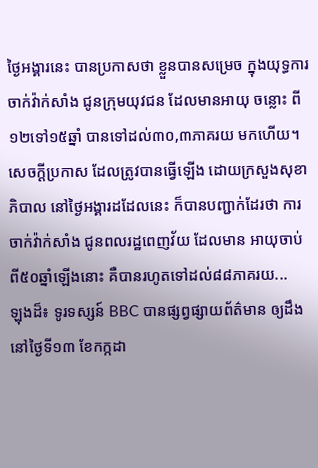ថ្ងៃអង្គារនេះ បានប្រកាសថា ខ្លួនបានសម្រេច ក្នុងយុទ្ធការចាក់វ៉ាក់សាំង ជូនក្រុមយុវជន ដែលមានអាយុ ចន្លោះ ពី១២ទៅ១៥ឆ្នាំ បានទៅដល់៣០,៣ភាគរយ មកហើយ។ សេចក្តីប្រកាស ដែលត្រូវបានធ្វើឡើង ដោយក្រសួងសុខាភិបាល នៅថ្ងៃអង្គារដដែលនេះ ក៏បានបញ្ជាក់ដែរថា ការចាក់វ៉ាក់សាំង ជូនពលរដ្ឋពេញវ័យ ដែលមាន អាយុចាប់ពី៥០ឆ្នាំឡើងនោះ គឺបានរហូតទៅដល់៨៨ភាគរយ...
ឡុងដ៏៖ ទូរទស្សន៍ BBC បានផ្សព្វផ្សាយព័ត៌មាន ឲ្យដឹងនៅថ្ងៃទី១៣ ខែកក្កដា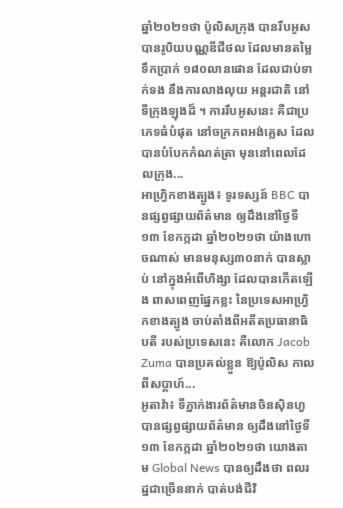ឆ្នាំ២០២១ថា ប៉ូលិសក្រុង បានរឹបអូស បានរូបិយបណ្ណឌីជីថល ដែលមានតម្លៃទឹកប្រាក់ ១៨០លានផោន ដែលជាប់ទាក់ទង នឹងការលាងលុយ អន្តរជាតិ នៅទីក្រុងឡុងដ៏ ។ ការរឹបអូសនេះ គឺជាប្រភេទធំបំផុត នៅចក្រភពអង់គ្លេស ដែលបានបំបែកកំណត់ត្រា មុននៅពេលដែលក្រុង...
អាហ្វ្រិកខាងត្បូង៖ ទូរទស្សន៍ BBC បានផ្សព្វផ្សាយព័ត៌មាន ឲ្យដឹងនៅថ្ងៃទី១៣ ខែកក្កដា ឆ្នាំ២០២១ថា យ៉ាងហោចណាស់ មានមនុស្ស៣០នាក់ បានស្លាប់ នៅក្នុងអំពើហិង្សា ដែលបានកើតឡើង ពាសពេញផ្នែកខ្លះ នៃប្រទេសអាហ្វ្រិកខាងត្បូង ចាប់តាំងពីអតីតប្រធានាធិបតី របស់ប្រទេសនេះ គឺលោក Jacob Zuma បានប្រគល់ខ្លួន ឱ្យប៉ូលិស កាលពីសប្តាហ៍...
អូតាវ៉ា៖ ទីភ្នាក់ងារព័ត៌មានចិនស៊ិនហួ បានផ្សព្វផ្សាយព័ត៌មាន ឲ្យដឹងនៅថ្ងៃទី១៣ ខែកក្កដា ឆ្នាំ២០២១ថា យោងតាម Global News បានឲ្យដឹងថា ពលរដ្ឋជាច្រើននាក់ បាត់បង់ជីវិ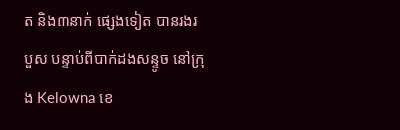ត និង៣នាក់ ផ្សេងទៀត បានរងរបួស បន្ទាប់ពីបាក់ដងសន្ទូច នៅក្រុង Kelowna ខេ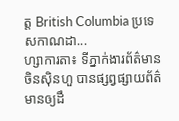ត្ត British Columbia ប្រទេសកាណដា...
ហ្សាការតា៖ ទីភ្នាក់ងារព័ត៌មានចិនស៊ិនហួ បានផ្សព្វផ្សាយព័ត៌មានឲ្យដឹ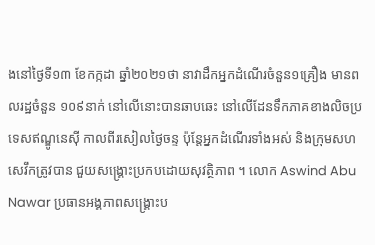ងនៅថ្ងៃទី១៣ ខែកក្កដា ឆ្នាំ២០២១ថា នាវាដឹកអ្នកដំណើរចំនួន១គ្រឿង មានពលរដ្ឋចំនួន ១០៩នាក់ នៅលើនោះបានឆាបឆេះ នៅលើដែនទឹកភាគខាងលិចប្រទេសឥណ្ឌូនេស៊ី កាលពីរសៀលថ្ងៃចន្ទ ប៉ុន្តែអ្នកដំណើរទាំងអស់ និងក្រុមសហសេវឹកត្រូវបាន ជួយសង្គ្រោះប្រកបដោយសុវត្ថិភាព ។ លោក Aswind Abu Nawar ប្រធានអង្គភាពសង្គ្រោះប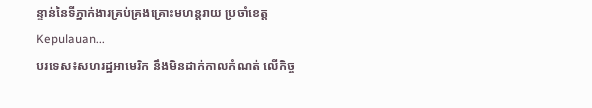ន្ទាន់នៃទីភ្នាក់ងារគ្រប់គ្រងគ្រោះមហន្តរាយ ប្រចាំខេត្ត Kepulauan...
បរទេស៖សហរដ្ឋអាមេរិក នឹងមិនដាក់កាលកំណត់ លើកិច្ច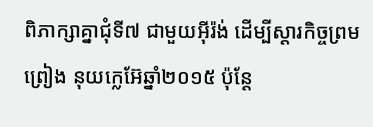ពិភាក្សាគ្នាជុំទី៧ ជាមួយអ៊ីរ៉ង់ ដើម្បីស្តារកិច្ចព្រមព្រៀង នុយក្លេអ៊ែឆ្នាំ២០១៥ ប៉ុន្តែ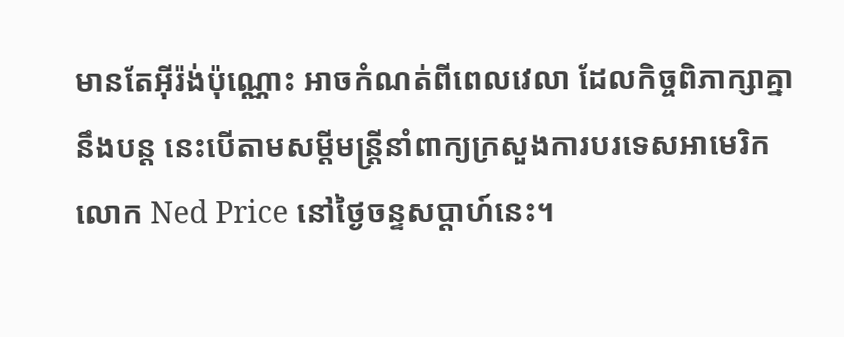មានតែអ៊ីរ៉ង់ប៉ុណ្ណោះ អាចកំណត់ពីពេលវេលា ដែលកិច្ចពិភាក្សាគ្នានឹងបន្ត នេះបើតាមសម្តីមន្ត្រីនាំពាក្យក្រសួងការបរទេសអាមេរិក លោក Ned Price នៅថ្ងៃចន្ទសប្ដាហ៍នេះ។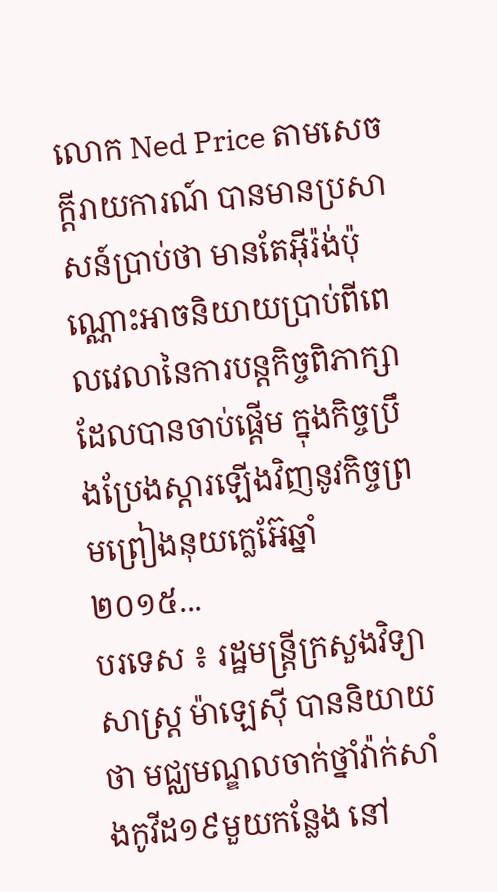លោក Ned Price តាមសេចក្តីរាយការណ៍ បានមានប្រសាសន៍ប្រាប់ថា មានតែអ៊ីរ៉ង់ប៉ុណ្ណោះអាចនិយាយប្រាប់ពីពេលវេលានៃការបន្តកិច្ចពិភាក្សា ដែលបានចាប់ផ្តើម ក្នុងកិច្ចប្រឹងប្រែងស្តារឡើងវិញនូវកិច្ចព្រមព្រៀងនុយក្លេអ៊ែឆ្នាំ២០១៥...
បរទេស ៖ រដ្ឋមន្ត្រីក្រសួងវិទ្យាសាស្ត្រ ម៉ាឡេស៊ី បាននិយាយថា មជ្ឈមណ្ឌលចាក់ថ្នាំវ៉ាក់សាំងកូវីដ១៩មួយកន្លែង នៅ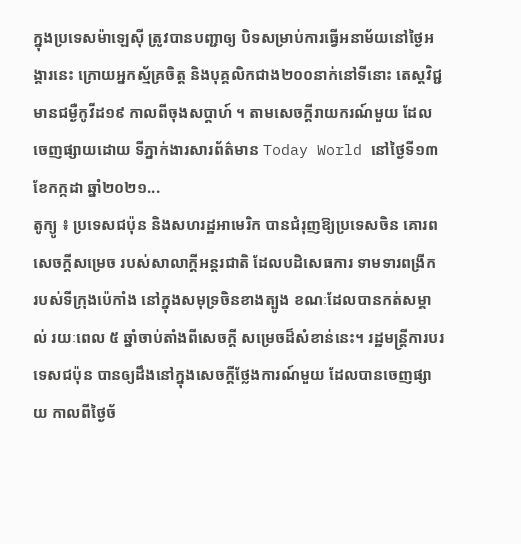ក្នុងប្រទេសម៉ាឡេស៊ី ត្រូវបានបញ្ជាឲ្យ បិទសម្រាប់ការធ្វើអនាម័យនៅថ្ងៃអង្គារនេះ ក្រោយអ្នកស្ម័គ្រចិត្ត និងបុគ្គលិកជាង២០០នាក់នៅទីនោះ តេស្តវិជ្ជមានជម្ងឺកូវីដ១៩ កាលពីចុងសប្ដាហ៍ ។ តាមសេចក្តីរាយករណ៍មួយ ដែលចេញផ្សាយដោយ ទីភ្នាក់ងារសារព័ត៌មាន Today World នៅថ្ងៃទី១៣ ខែកក្កដា ឆ្នាំ២០២១...
តូក្យូ ៖ ប្រទេសជប៉ុន និងសហរដ្ឋអាមេរិក បានជំរុញឱ្យប្រទេសចិន គោរពសេចក្តីសម្រេច របស់សាលាក្តីអន្តរជាតិ ដែលបដិសេធការ ទាមទារពង្រីក របស់ទីក្រុងប៉េកាំង នៅក្នុងសមុទ្រចិនខាងត្បូង ខណៈដែលបានកត់សម្គាល់ រយៈពេល ៥ ឆ្នាំចាប់តាំងពីសេចក្តី សម្រេចដ៏សំខាន់នេះ។ រដ្ឋមន្រ្តីការបរទេសជប៉ុន បានឲ្យដឹងនៅក្នុងសេចក្តីថ្លែងការណ៍មួយ ដែលបានចេញផ្សាយ កាលពីថ្ងៃច័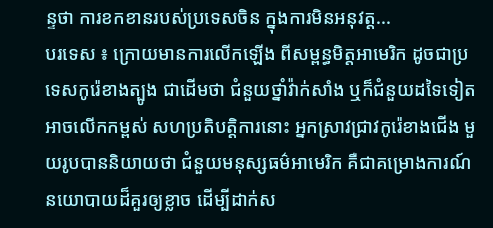ន្ទថា ការខកខានរបស់ប្រទេសចិន ក្នុងការមិនអនុវត្ត...
បរទេស ៖ ក្រោយមានការលើកឡើង ពីសម្ពន្ធមិត្តអាមេរិក ដូចជាប្រទេសកូរ៉េខាងត្បូង ជាដើមថា ជំនួយថ្នាំវ៉ាក់សាំង ឬក៏ជំនួយដទៃទៀត អាចលើកកម្ពស់ សហប្រតិបត្តិការនោះ អ្នកស្រាវជ្រាវកូរ៉េខាងជើង មួយរូបបាននិយាយថា ជំនួយមនុស្សធម៌អាមេរិក គឺជាគម្រោងការណ៍ នយោបាយដ៏គួរឲ្យខ្លាច ដើម្បីដាក់ស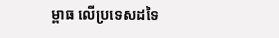ម្ពាធ លើប្រទេសដទៃ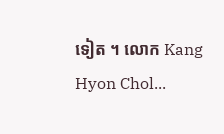ទៀត ។ លោក Kang Hyon Chol...